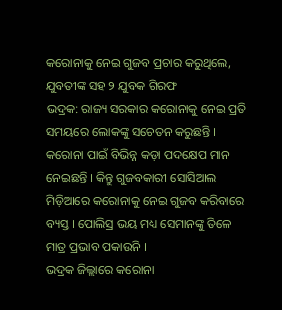କରୋନାକୁ ନେଇ ଗୁଜବ ପ୍ରଚାର କରୁଥିଲେ, ଯୁବତୀଙ୍କ ସହ ୨ ଯୁବକ ଗିରଫ
ଭଦ୍ରକ: ରାଜ୍ୟ ସରକାର କରୋନାକୁ ନେଇ ପ୍ରତି ସମୟରେ ଲୋକଙ୍କୁ ସଚେତନ କରୁଛନ୍ତି । କରୋନା ପାଇଁ ବିଭିନ୍ନ କଡ଼ା ପଦକ୍ଷେପ ମାନ ନେଇଛନ୍ତି । କିନ୍ତୁ ଗୁଜବକାରୀ ସୋସିଆଲ ମିଡ଼ିଆରେ କରୋନାକୁ ନେଇ ଗୁଜବ କରିବାରେ ବ୍ୟସ୍ତ । ପୋଲିସ୍ର ଭୟ ମଧ୍ୟ ସେମାନଙ୍କୁ ତିଳେ ମାତ୍ର ପ୍ରଭାବ ପକାଉନି ।
ଭଦ୍ରକ ଜିଲ୍ଲାରେ କରୋନା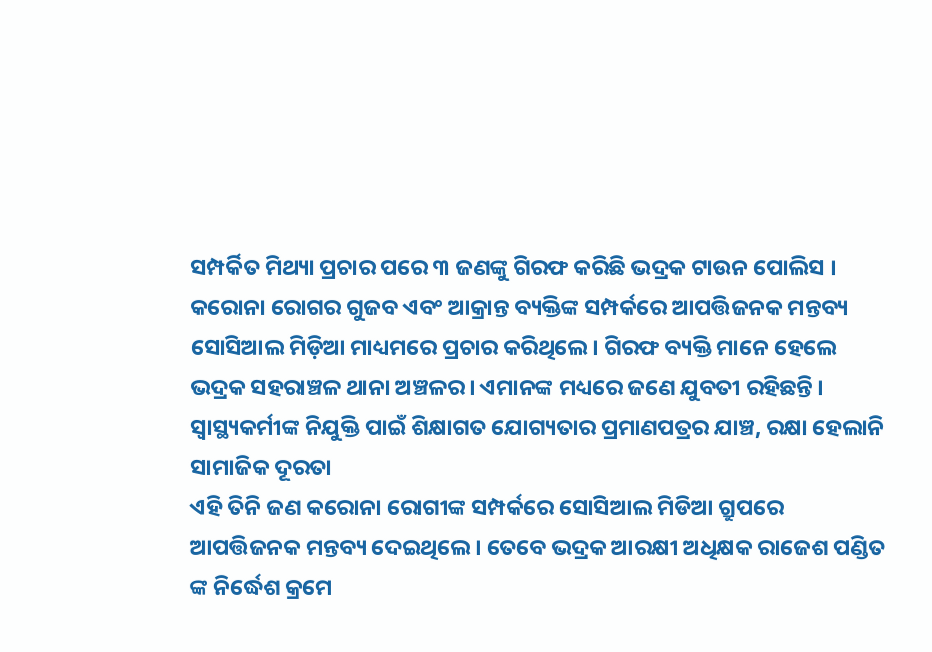ସମ୍ପର୍କିତ ମିଥ୍ୟା ପ୍ରଚାର ପରେ ୩ ଜଣଙ୍କୁ ଗିରଫ କରିଛି ଭଦ୍ରକ ଟାଉନ ପୋଲିସ । କରୋନା ରୋଗର ଗୁଜବ ଏବଂ ଆକ୍ରାନ୍ତ ବ୍ୟକ୍ତିଙ୍କ ସମ୍ପର୍କରେ ଆପତ୍ତିଜନକ ମନ୍ତବ୍ୟ ସୋସିଆଲ ମିଡ଼ିଆ ମାଧ୍ୟମରେ ପ୍ରଚାର କରିଥିଲେ। ଗିରଫ ବ୍ୟକ୍ତି ମାନେ ହେଲେ ଭଦ୍ରକ ସହରାଞ୍ଚଳ ଥାନା ଅଞ୍ଚଳର। ଏମାନଙ୍କ ମଧ୍ୟରେ ଜଣେ ଯୁବତୀ ରହିଛନ୍ତି ।
ସ୍ୱାସ୍ଥ୍ୟକର୍ମୀଙ୍କ ନିଯୁକ୍ତି ପାଇଁ ଶିକ୍ଷାଗତ ଯୋଗ୍ୟତାର ପ୍ରମାଣପତ୍ରର ଯାଞ୍ଚ, ରକ୍ଷା ହେଲାନି ସାମାଜିକ ଦୂରତା
ଏହି ତିନି ଜଣ କରୋନା ରୋଗୀଙ୍କ ସମ୍ପର୍କରେ ସୋସିଆଲ ମିଡିଆ ଗ୍ରୁପରେ ଆପତ୍ତିଜନକ ମନ୍ତବ୍ୟ ଦେଇଥିଲେ । ତେବେ ଭଦ୍ରକ ଆରକ୍ଷୀ ଅଧିକ୍ଷକ ରାଜେଶ ପଣ୍ଡିତ ଙ୍କ ନିର୍ଦ୍ଧେଶ କ୍ରମେ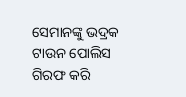ସେମାନଙ୍କୁ ଭଦ୍ରକ ଟାଉନ ପୋଲିସ ଗିରଫ କରି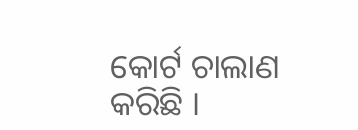କୋର୍ଟ ଚାଲାଣ କରିଛି ।